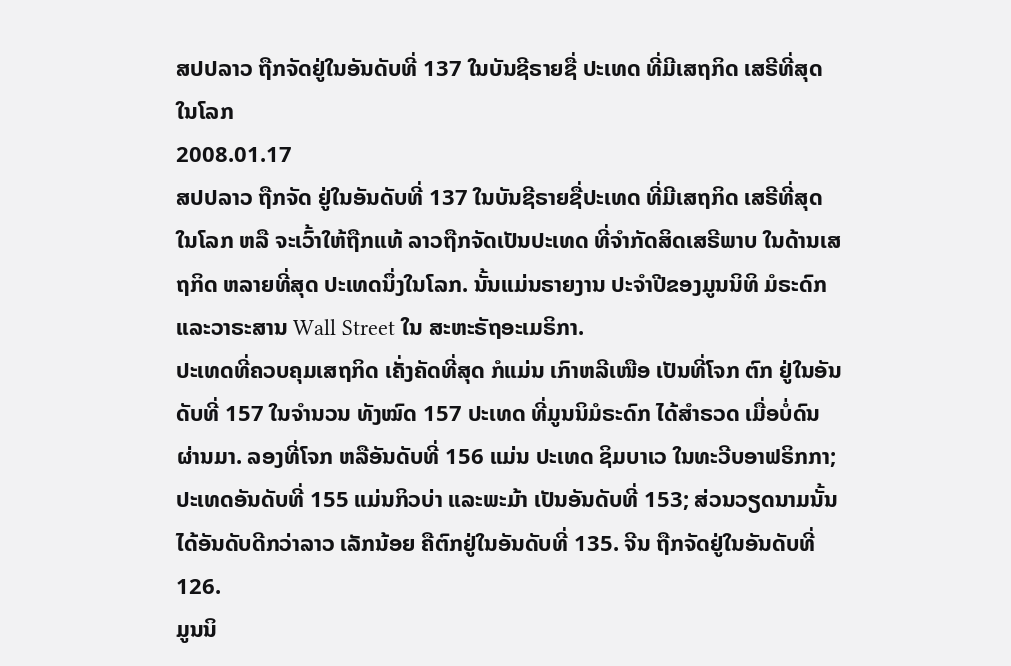ສປປລາວ ຖືກຈັດຢູ່ໃນອັນດັບທີ່ 137 ໃນບັນຊີຣາຍຊື່ ປະເທດ ທີ່ມີເສຖກິດ ເສຣີທີ່ສຸດໃນໂລກ
2008.01.17
ສປປລາວ ຖືກຈັດ ຢູ່ໃນອັນດັບທີ່ 137 ໃນບັນຊີຣາຍຊື່ປະເທດ ທີ່ມີເສຖກິດ ເສຣີທີ່ສຸດໃນໂລກ ຫລື ຈະເວົ້າໃຫ້ຖືກແທ້ ລາວຖືກຈັດເປັນປະເທດ ທີ່ຈຳກັດສິດເສຣີພາບ ໃນດ້ານເສຖກິດ ຫລາຍທີ່ສຸດ ປະເທດນຶ່ງໃນໂລກ. ນັ້ນແມ່ນຣາຍງານ ປະຈຳປີຂອງມູນນິທິ ມໍຣະດົກ ແລະວາຣະສານ Wall Street ໃນ ສະຫະຣັຖອະເມຣິກາ.
ປະເທດທີ່ຄວບຄຸມເສຖກິດ ເຄັ່ງຄັດທີ່ສຸດ ກໍແມ່ນ ເກົາຫລີເໜືອ ເປັນທີ່ໂຈກ ຕົກ ຢູ່ໃນອັນດັບທີ່ 157 ໃນຈຳນວນ ທັງໝົດ 157 ປະເທດ ທີ່ມູນນິມໍຣະດົກ ໄດ້ສຳຣວດ ເມື່ອບໍ່ດົນຜ່ານມາ. ລອງທີ່ໂຈກ ຫລືອັນດັບທີ່ 156 ແມ່ນ ປະເທດ ຊິມບາເວ ໃນທະວີບອາຟຣິກກາ; ປະເທດອັນດັບທີ່ 155 ແມ່ນກິວບ່າ ແລະພະມ້າ ເປັນອັນດັບທີ່ 153; ສ່ວນວຽດນາມນັ້ນ ໄດ້ອັນດັບດີກວ່າລາວ ເລັກນ້ອຍ ຄືຕົກຢູ່ໃນອັນດັບທີ່ 135. ຈີນ ຖືກຈັດຢູ່ໃນອັນດັບທີ່ 126.
ມູນນິ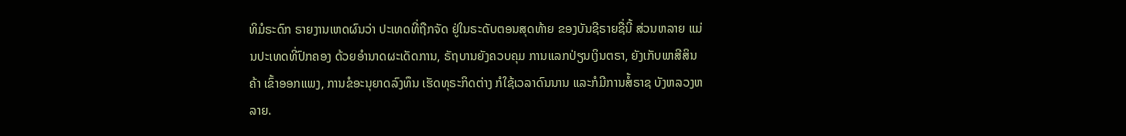ທິມໍຣະດົກ ຣາຍງານເຫດຜົນວ່າ ປະເທດທີ່ຖືກຈັດ ຢູ່ໃນຣະດັບຕອນສຸດທ້າຍ ຂອງບັນຊີຣາຍຊື່ນີ້ ສ່ວນຫລາຍ ແມ່ນປະເທດທີ່ປົກຄອງ ດ້ວຍອຳນາດຜະເດັດການ, ຣັຖບານຍັງຄວບຄຸມ ການແລກປ່ຽນເງິນຕຣາ, ຍັງເກັບພາສີສິນຄ້າ ເຂົ້າອອກແພງ, ການຂໍອະນຸຍາດລົງທຶນ ເຮັດທຸຣະກິດຕ່າງ ກໍໃຊ້ເວລາດົນນານ ແລະກໍມີການສໍ້ຣາຊ ບັງຫລວງຫລາຍ.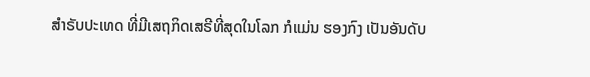ສຳຣັບປະເທດ ທີ່ມີເສຖກິດເສຣີທີ່ສຸດໃນໂລກ ກໍແມ່ນ ຮອງກົງ ເປັນອັນດັບ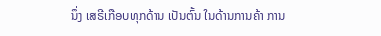ນຶ່ງ ເສຣີເກືອບທຸກດ້ານ ເປັນຕົ້ນ ໃນດ້ານການຄ້າ ການ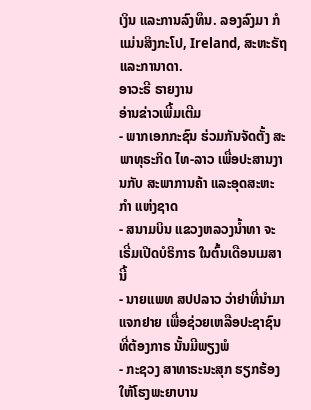ເງິນ ແລະການລົງທຶນ. ລອງລົງມາ ກໍແມ່ນສິງກະໂປ, Ireland, ສະຫະຣັຖ ແລະການາດາ.
ອາວະຣີ ຣາຍງານ
ອ່ານຂ່າວເພີ້ມເຕີມ
- ພາກເອກກະຊົນ ຮ່ວມກັນຈັດຕັ້ງ ສະພາທຸຣະກິດ ໄທ-ລາວ ເພື່ອປະສານງານກັບ ສະພາການຄ້າ ແລະອຸດສະຫະກໍາ ແຫ່ງຊາດ
- ສນາມບິນ ແຂວງຫລວງນ້ຳທາ ຈະເຣີ່ມເປີດບໍຣິກາຣ ໃນຕົ້ນເດືອນເມສານີ້
- ນາຍແພທ ສປປລາວ ວ່າຢາທີ່ນຳມາແຈກຢາຍ ເພື່ອຊ່ວຍເຫລືອປະຊາຊົນ ທີ່ຕ້ອງກາຣ ນັ້ນມີພຽງພໍ
- ກະຊວງ ສາທາຣະນະສຸກ ຮຽກຮ້ອງ ໃຫ້ໂຮງພະຍາບານ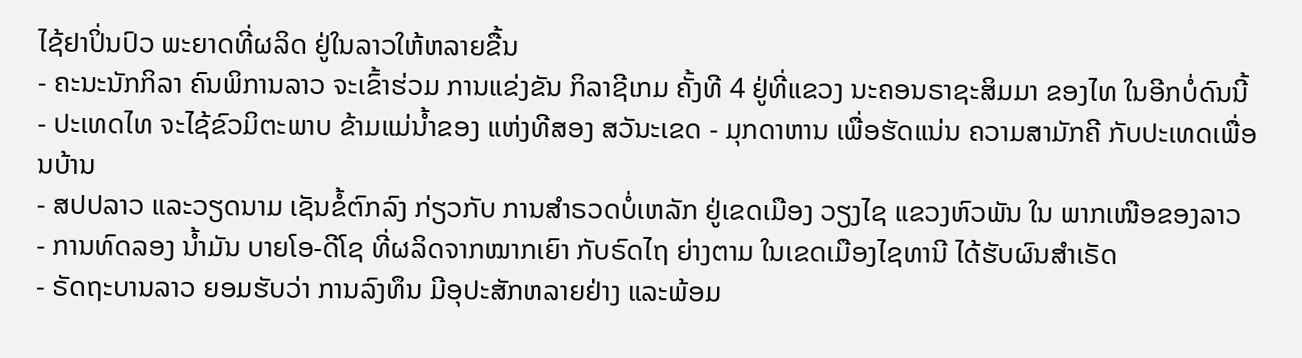ໄຊ້ຢາປິ່ນປົວ ພະຍາດທີ່ຜລິດ ຢູ່ໃນລາວໃຫ້ຫລາຍຂື້ນ
- ຄະນະນັກກິລາ ຄົນພິການລາວ ຈະເຂົ້າຮ່ວມ ການແຂ່ງຂັນ ກິລາຊີເກມ ຄັ້ງທີ 4 ຢູ່ທີ່ແຂວງ ນະຄອນຣາຊະສິມມາ ຂອງໄທ ໃນອີກບໍ່ດົນນີ້
- ປະເທດໄທ ຈະໄຊ້ຂົວມິຕະພາບ ຂ້າມແມ່ນ້ຳຂອງ ແຫ່ງທີສອງ ສວັນະເຂດ - ມຸກດາຫານ ເພື່ອຮັດແນ່ນ ຄວາມສາມັກຄີ ກັບປະເທດເພື່ອນບ້ານ
- ສປປລາວ ແລະວຽດນາມ ເຊັນຂໍ້ຕົກລົງ ກ່ຽວກັບ ການສຳຣວດບໍ່ເຫລັກ ຢູ່ເຂດເມືອງ ວຽງໄຊ ແຂວງຫົວພັນ ໃນ ພາກເໜືອຂອງລາວ
- ການທົດລອງ ນໍ້າມັນ ບາຍໂອ-ດີໂຊ ທີ່ຜລິດຈາກໝາກເຍົາ ກັບຣົດໄຖ ຍ່າງຕາມ ໃນເຂດເມືອງໄຊທານີ ໄດ້ຮັບຜົນສໍາເຣັດ
- ຣັດຖະບານລາວ ຍອມຮັບວ່າ ການລົງທຶນ ມີອຸປະສັກຫລາຍຢ່າງ ແລະພ້ອມ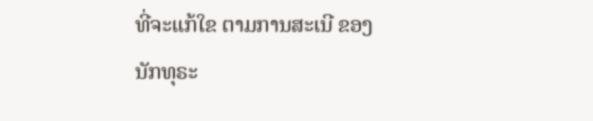ທີ່ຈະແກ້ໃຂ ຕາມການສະເນີ ຂອງນັກທຸຣະ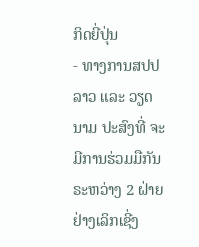ກິດຍີ່ປຸ່ນ
- ທາງການສປປລາວ ແລະ ວຽດນາມ ປະສົງທີ່ ຈະມີການຮ່ວມມືກັນ ຣະຫວ່າງ 2 ຝ່າຍ ຢ່າງເລິກເຊີ່ງ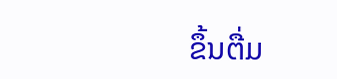ຂຶ້ນຕື່ມ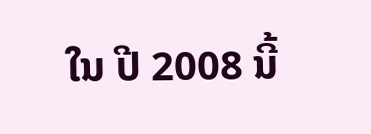ໃນ ປີ 2008 ນີ້